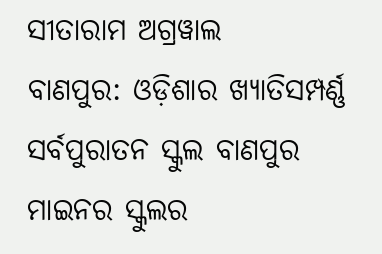ସୀତାରାମ ଅଗ୍ରୱାଲ
ବାଣପୁର: ଓଡ଼ିଶାର ଖ୍ୟାତିସମ୍ପର୍ଣ୍ଣ ସର୍ବପୁରାତନ ସ୍କୁଲ ବାଣପୁର ମାଇନର ସ୍କୁଲର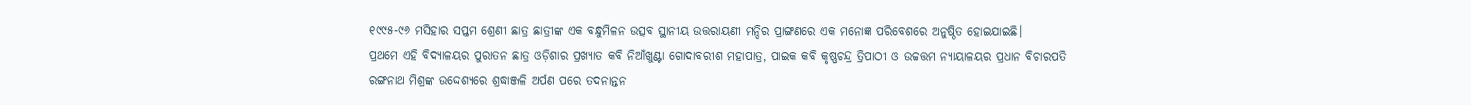୧୯୯୫-୯୬ ମସିହାର ସପ୍ତମ ଶ୍ରେଣୀ ଛାତ୍ର ଛାତ୍ରୀଙ୍କ ଏକ ବନ୍ଧୁମିଳନ ଉତ୍ସବ ସ୍ଥାନୀୟ ଉତ୍ତରାୟଣୀ ମନ୍ଦିର ପ୍ରାଙ୍ଗଣରେ ଏକ ମନୋଜ୍ଞ ପରିବେଶରେ ଅନୁଷ୍ଠିତ ହୋଇଯାଇଛି।
ପ୍ରଥମେ ଏହି ବିଦ୍ୟାଳୟର ପୁରାତନ ଛାତ୍ର ଓଡ଼ିଶାର ପ୍ରଖ୍ୟାତ କବି ନିଆଁଖୁଣ୍ଟା ଗୋଦାବରୀଶ ମହାପାତ୍ର, ପାଇକ କବି କୃଷ୍ଣଚନ୍ଦ୍ର ତ୍ରିପାଠୀ ଓ ଉଚ୍ଚତ୍ତମ ନ୍ୟାୟାଳୟର ପ୍ରଧାନ ବିଚାରପତି ରଙ୍ଗନାଥ ମିଶ୍ରଙ୍କ ଉଦ୍ଦେଶ୍ୟରେ ଶ୍ରଦ୍ଧାଞ୍ଜଳି ଅର୍ପଣ ପରେ ତଦନାନ୍ତନ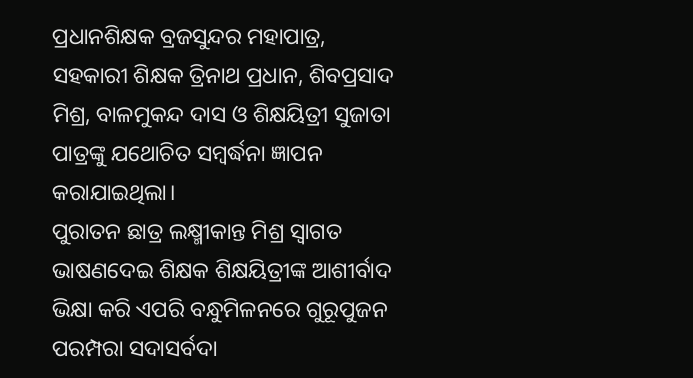ପ୍ରଧାନଶିକ୍ଷକ ବ୍ରଜସୁନ୍ଦର ମହାପାତ୍ର, ସହକାରୀ ଶିକ୍ଷକ ତ୍ରିନାଥ ପ୍ରଧାନ, ଶିବପ୍ରସାଦ ମିଶ୍ର, ବାଳମୁକନ୍ଦ ଦାସ ଓ ଶିକ୍ଷୟିତ୍ରୀ ସୁଜାତା ପାତ୍ରଙ୍କୁ ଯଥୋଚିତ ସମ୍ବର୍ଦ୍ଧନା ଜ୍ଞାପନ କରାଯାଇଥିଲା।
ପୁରାତନ ଛାତ୍ର ଲକ୍ଷ୍ମୀକାନ୍ତ ମିଶ୍ର ସ୍ବାଗତ ଭାଷଣଦେଇ ଶିକ୍ଷକ ଶିକ୍ଷୟିତ୍ରୀଙ୍କ ଆଶୀର୍ବାଦ ଭିକ୍ଷା କରି ଏପରି ବନ୍ଧୁମିଳନରେ ଗୁରୂପୁଜନ ପରମ୍ପରା ସଦାସର୍ବଦା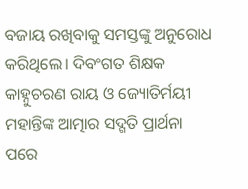ବଜାୟ ରଖିବାକୁ ସମସ୍ତଙ୍କୁ ଅନୁରୋଧ କରିଥିଲେ। ଦିବଂଗତ ଶିକ୍ଷକ କାହ୍ନୁଚରଣ ରାୟ ଓ ଜ୍ୟୋତିର୍ମୟୀ ମହାନ୍ତିଙ୍କ ଆତ୍ମାର ସଦ୍ଗତି ପ୍ରାର୍ଥନା ପରେ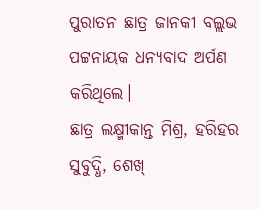ପୁରାତନ ଛାତ୍ର ଜାନକୀ ବଲ୍ଲଭ ପଟ୍ଟନାୟକ ଧନ୍ୟବାଦ ଅର୍ପଣ କରିଥିଲେ।
ଛାତ୍ର ଲକ୍ଷ୍ମୀକାନ୍ତ ମିଶ୍ର, ହରିହର ସୁବୁଦ୍ଧି, ଶେଖ୍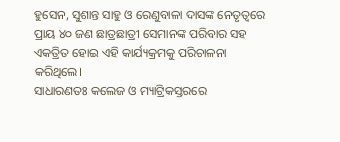ହୁସେନ, ସୁଶାନ୍ତ ସାହୁ ଓ ରେଣୁବାଳା ଦାସଙ୍କ ନେତୃତ୍ୱରେ ପ୍ରାୟ ୪୦ ଜଣ ଛାତ୍ରଛାତ୍ରୀ ସେମାନଙ୍କ ପରିବାର ସହ ଏକତ୍ରିତ ହୋଇ ଏହି କାର୍ଯ୍ୟକ୍ରମକୁ ପରିଚାଳନା କରିଥିଲେ।
ସାଧାରଣତଃ କଲେଜ ଓ ମ୍ୟାଟ୍ରିକସ୍ତରରେ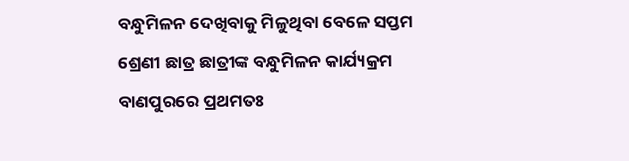ବନ୍ଧୁମିଳନ ଦେଖିବାକୁ ମିଳୁଥିବା ବେଳେ ସପ୍ତମ ଶ୍ରେଣୀ ଛାତ୍ର ଛାତ୍ରୀଙ୍କ ବନ୍ଧୁମିଳନ କାର୍ଯ୍ୟକ୍ରମ ବାଣପୁରରେ ପ୍ରଥମତଃ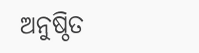ଅନୁଷ୍ଠିତ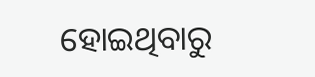ହୋଇଥିବାରୁ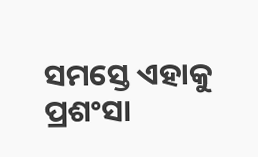ସମସ୍ତେ ଏହାକୁ ପ୍ରଶଂସା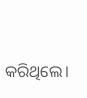କରିଥିଲେ।